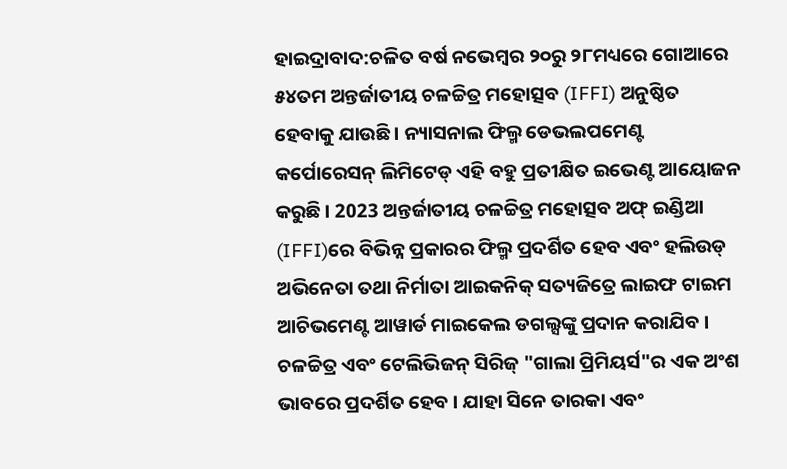ହାଇଦ୍ରାବାଦ:ଚଳିତ ବର୍ଷ ନଭେମ୍ବର ୨୦ରୁ ୨୮ମଧ୍ୟରେ ଗୋଆରେ ୫୪ତମ ଅନ୍ତର୍ଜାତୀୟ ଚଳଚ୍ଚିତ୍ର ମହୋତ୍ସବ (IFFI) ଅନୁଷ୍ଠିତ ହେବାକୁ ଯାଉଛି । ନ୍ୟାସନାଲ ଫିଲ୍ମ ଡେଭଲପମେଣ୍ଟ କର୍ପୋରେସନ୍ ଲିମିଟେଡ୍ ଏହି ବହୁ ପ୍ରତୀକ୍ଷିତ ଇଭେଣ୍ଟ ଆୟୋଜନ କରୁଛି । 2023 ଅନ୍ତର୍ଜାତୀୟ ଚଳଚ୍ଚିତ୍ର ମହୋତ୍ସବ ଅଫ୍ ଇଣ୍ଡିଆ (IFFI)ରେ ବିଭିନ୍ନ ପ୍ରକାରର ଫିଲ୍ମ ପ୍ରଦର୍ଶିତ ହେବ ଏବଂ ହଲିଉଡ୍ ଅଭିନେତା ତଥା ନିର୍ମାତା ଆଇକନିକ୍ ସତ୍ୟଜିତ୍ରେ ଲାଇଫ ଟାଇମ ଆଚିଭମେଣ୍ଟ ଆୱାର୍ଡ ମାଇକେଲ ଡଗଲ୍ସଙ୍କୁ ପ୍ରଦାନ କରାଯିବ ।
ଚଳଚ୍ଚିତ୍ର ଏବଂ ଟେଲିଭିଜନ୍ ସିରିଜ୍ "ଗାଲା ପ୍ରିମିୟର୍ସ"ର ଏକ ଅଂଶ ଭାବରେ ପ୍ରଦର୍ଶିତ ହେବ । ଯାହା ସିନେ ତାରକା ଏବଂ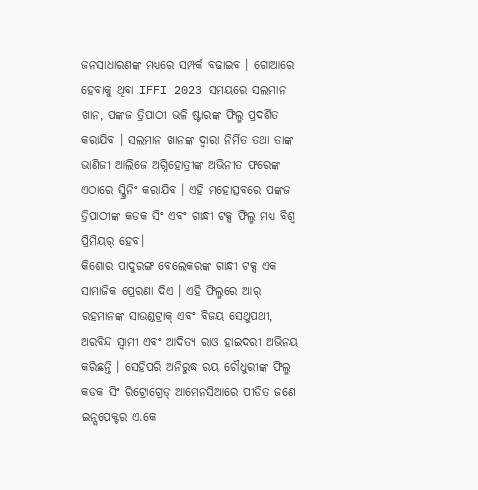ଜନସାଧାରଣଙ୍କ ମଧ୍ୟରେ ସମ୍ପର୍କ ବଢାଇବ । ଗୋଆରେ ହେବାକୁ ଥିବା IFFI 2023 ସମୟରେ ସଲମାନ ଖାନ, ପଙ୍କଜ ତ୍ରିପାଠୀ ଭଳି ଷ୍ଟାରଙ୍କ ଫିଲ୍ମ ପ୍ରଦର୍ଶିତ କରାଯିବ । ସଲମାନ ଖାନଙ୍କ ଦ୍ବାରା ନିର୍ମିତ ତଥା ତାଙ୍କ ଭାଣିଜୀ ଆଲିଜେ ଅଗ୍ନିହୋତ୍ରୀଙ୍କ ଅଭିନୀତ ଫରେଙ୍କ ଏଠାରେ ସ୍କ୍ରିନିଂ କରାଯିବ । ଏହି ମହୋତ୍ସବରେ ପଙ୍କଜ ତ୍ରିପାଠୀଙ୍କ କଡକ ସିଂ ଏବଂ ଗାନ୍ଧୀ ଟକ୍ସ ଫିଲ୍ମ ମଧ୍ୟ ବିଶ୍ୱ ପ୍ରିମିୟର୍ ହେବ।
କିଶୋର ପାଦୁରଙ୍ଗ ବେଲେକରଙ୍କ ଗାନ୍ଧୀ ଟକ୍ସ ଏକ ସାମାଜିକ ପ୍ରେରଣା ଦିଏ । ଏହି ଫିଲ୍ମରେ ଆର୍ ରହମାନଙ୍କ ସାଉଣ୍ଡଟ୍ରାକ୍ ଏବଂ ବିଜୟ ସେଥୁପଥୀ, ଅରବିନ୍ଦ ସ୍ବାମୀ ଏବଂ ଆଦିତ୍ୟ ରାଓ ହାଇଦରୀ ଅଭିନୟ କରିଛନ୍ତି । ସେହିପରି ଅନିରୁଦ୍ଧ ରୟ ଚୌଧୁରୀଙ୍କ ଫିଲ୍ମ କଡକ ସିଂ ରିଟ୍ରୋଗ୍ରେଡ୍ ଆମେନସିଆରେ ପୀଡିତ ଜଣେ ଇନ୍ସପେକ୍ଟର ଏ.କେ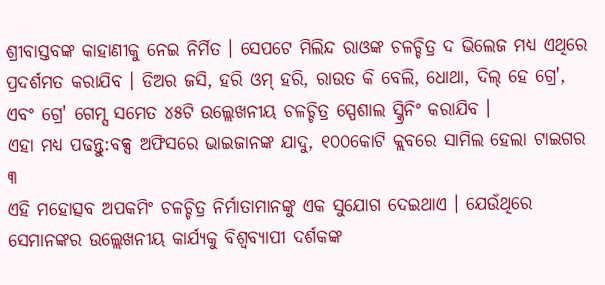ଶ୍ରୀବାସ୍ତବଙ୍କ କାହାଣୀକୁ ନେଇ ନିର୍ମିତ । ସେପଟେ ମିଲିନ୍ଦ ରାଓଙ୍କ ଚଳଚ୍ଚିତ୍ର ଦ ଭିଲେଜ ମଧ୍ୟ ଏଥିରେ ପ୍ରଦର୍ଶମତ କରାଯିବ । ଡିଅର ଜସି, ହରି ଓମ୍ ହରି, ରାଉତ କି ବେଲି, ଧୋଥା, ଦିଲ୍ ହେ ଗ୍ରେ', ଏବଂ ଗ୍ରେ' ଗେମ୍ସ ସମେତ ୪୫ଟି ଉଲ୍ଲେଖନୀୟ ଚଳଚ୍ଚିତ୍ର ସ୍ପେଶାଲ ସ୍କ୍ରିନିଂ କରାଯିବ ।
ଏହା ମଧ୍ୟ ପଢନ୍ତୁ:ବକ୍ସ ଅଫିସରେ ଭାଇଜାନଙ୍କ ଯାଦୁ, ୧୦୦କୋଟି କ୍ଲବରେ ସାମିଲ ହେଲା ଟାଇଗର ୩
ଏହି ମହୋତ୍ସବ ଅପକମିଂ ଚଳଚ୍ଚିତ୍ର ନିର୍ମାତାମାନଙ୍କୁ ଏକ ସୁଯୋଗ ଦେଇଥାଏ । ଯେଉଁଥିରେ ସେମାନଙ୍କର ଉଲ୍ଲେଖନୀୟ କାର୍ଯ୍ୟକୁ ବିଶ୍ୱବ୍ୟାପୀ ଦର୍ଶକଙ୍କ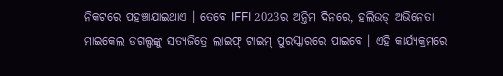ନିକଟରେ ପହଞ୍ଚାଯାଇଥାଏ । ତେବେ IFFI 2023ର ଅନ୍ତିମ ଦିନରେ, ହଲିଉଡ୍ ଅଭିନେତା ମାଇକେଲ ଡଗଲ୍ସଙ୍କୁ ସତ୍ୟଜିତ୍ରେ ଲାଇଫ୍ ଟାଇମ୍ ପୁରସ୍କାରରେ ପାଇବେ । ଏହି କାର୍ଯ୍ୟକ୍ରମରେ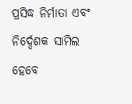ପ୍ରସିଦ୍ଧ ନିର୍ମାତା ଏବଂ ନିର୍ଦ୍ଦେଶକ ସାମିଲ ହେବେ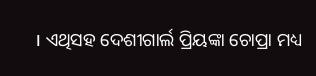। ଏଥିସହ ଦେଶୀଗାର୍ଲ ପ୍ରିୟଙ୍କା ଚୋପ୍ରା ମଧ୍ୟ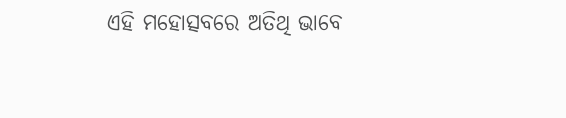ଏହି ମହୋତ୍ସବରେ ଅତିଥି ଭାବେ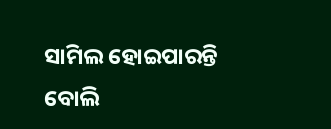ସାମିଲ ହୋଇପାରନ୍ତି ବୋଲି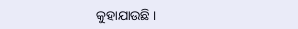କୁହାଯାଉଛି ।